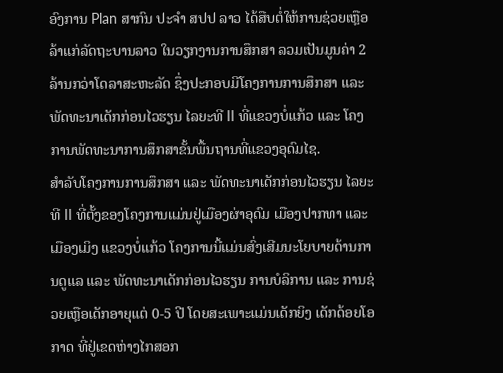ອົງການ Plan ສາກົນ ປະຈຳ ສປປ ລາວ ໄດ້ສືບຕໍ່ໃຫ້ການຊ່ວຍເຫຼືອລ້າແກ່ລັດຖະບານລາວ ໃນວຽກງານການສຶກສາ ລວມເປັນມູນຄ່າ 2 ລ້ານກວ່າໂດລາສະຫະລັດ ຊຶ່ງປະກອບມີໂຄງການການສຶກສາ ແລະ ພັດທະນາເດັກກ່ອນໄວຮຽນ ໄລຍະທີ II ທີ່ແຂວງບໍ່ແກ້ວ ແລະ ໂຄງການພັດທະນາການສຶກສາຂັ້ນພື້ນຖານທີ່ແຂວງອຸດົມໄຊ.
ສຳລັບໂຄງການການສຶກສາ ແລະ ພັດທະນາເດັກກ່ອນໄວຮຽນ ໄລຍະທີ II ທີ່ຕັ້ງຂອງໂຄງການແມ່ນຢູ່ເມືອງຜ່າອຸດົມ ເມືອງປາກທາ ແລະ ເມືອງເມິງ ແຂວງບໍ່ແກ້ວ ໂຄງການນີ້ແມ່ນສົ່ງເສີມນະໂຍບາຍດ້ານການດູແລ ແລະ ພັດທະນາເດັກກ່ອນໄວຮຽນ ການບໍລິການ ແລະ ການຊ່ວຍເຫຼືອເດັກອາຍຸແຕ່ 0-5 ປີ ໂດຍສະເພາະແມ່ນເດັກຍິງ ເດັກດ້ອຍໂອກາດ ທີ່ຢູ່ເຂດຫ່າງໄກສອກ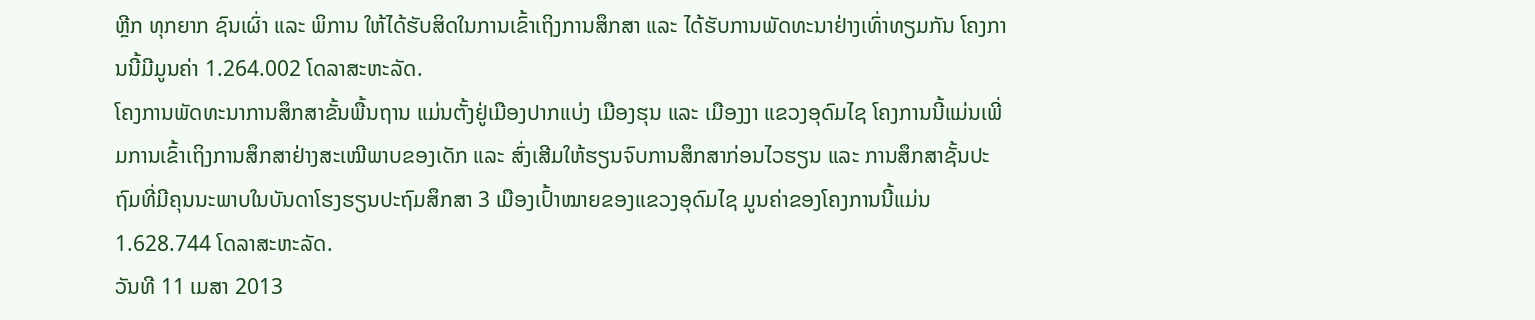ຫຼີກ ທຸກຍາກ ຊົນເຜົ່າ ແລະ ພິການ ໃຫ້ໄດ້ຮັບສິດໃນການເຂົ້າເຖິງການສຶກສາ ແລະ ໄດ້ຮັບການພັດທະນາຢ່າງເທົ່າທຽມກັນ ໂຄງການນີ້ມີມູນຄ່າ 1.264.002 ໂດລາສະຫະລັດ.
ໂຄງການພັດທະນາການສຶກສາຂັ້ນພື້ນຖານ ແມ່ນຕັ້ງຢູ່ເມືອງປາກແບ່ງ ເມືອງຮຸນ ແລະ ເມືອງງາ ແຂວງອຸດົມໄຊ ໂຄງການນີ້ແມ່ນເພີ່ມການເຂົ້າເຖິງການສຶກສາຢ່າງສະເໝີພາບຂອງເດັກ ແລະ ສົ່ງເສີມໃຫ້ຮຽນຈົບການສຶກສາກ່ອນໄວຮຽນ ແລະ ການສຶກສາຊັ້ນປະຖົມທີ່ມີຄຸນນະພາບໃນບັນດາໂຮງຮຽນປະຖົມສຶກສາ 3 ເມືອງເປົ້າໝາຍຂອງແຂວງອຸດົມໄຊ ມູນຄ່າຂອງໂຄງການນີ້ແມ່ນ 1.628.744 ໂດລາສະຫະລັດ.
ວັນທີ 11 ເມສາ 2013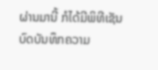ຜ່ານມານີ້ ກໍໄດ້ມີພິທີເຊັນບົດບັນທຶກຄວາມ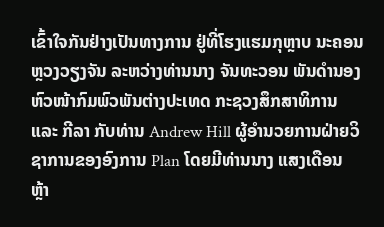ເຂົ້າໃຈກັນຢ່າງເປັນທາງການ ຢູ່ທີ່ໂຮງແຮມກຸຫຼາບ ນະຄອນຫຼວງວຽງຈັນ ລະຫວ່າງທ່ານນາງ ຈັນທະວອນ ພັນດຳນອງ ຫົວໜ້າກົມພົວພັນຕ່າງປະເທດ ກະຊວງສຶກສາທິການ ແລະ ກີລາ ກັບທ່ານ Andrew Hill ຜູ້ອຳນວຍການຝ່າຍວິຊາການຂອງອົງການ Plan ໂດຍມີທ່ານນາງ ແສງເດືອນ ຫຼ້າ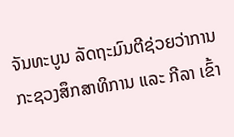ຈັນທະບູນ ລັດຖະມົນຕີຊ່ວຍວ່າການກະຊວງສຶກສາທິການ ແລະ ກີລາ ເຂົ້າ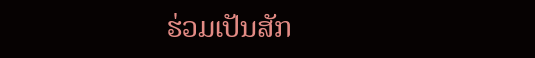ຮ່ວມເປັນສັກ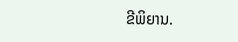ຂີພິຍານ.